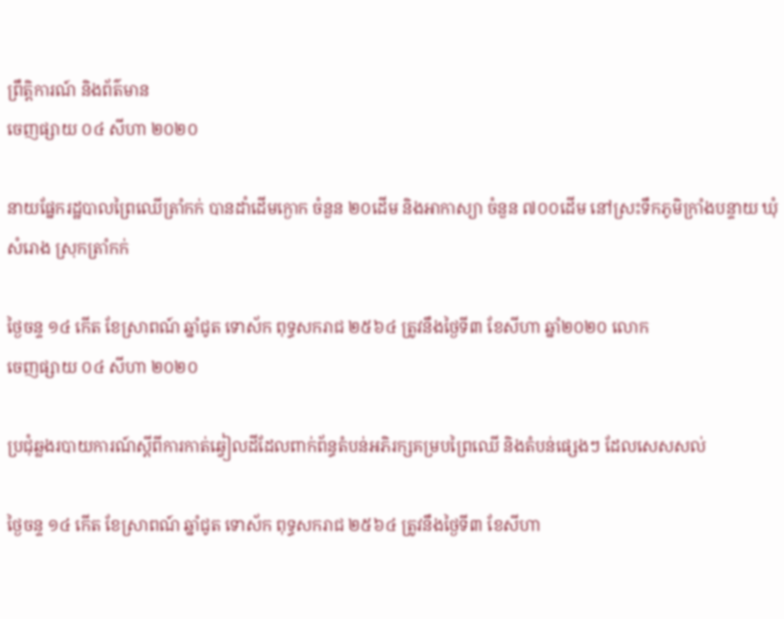ព្រឹត្តិការណ៍ និងព័ត៌មាន
ចេញផ្សាយ ០៤ សីហា ២០២០

នាយផ្នែករដ្ឋបាលព្រៃឈើត្រាំកក់ បានដាំដើមក្ងោក ចំនួន ២០ដើម និងអាកាស្យា ចំនួន ៧០០ដើម នៅស្រះទឹកភូមិក្រាំងបន្ទាយ ឃុំសំរោង ស្រុកត្រាំកក់

ថ្ងៃចន្ទ ១៤ កើត ខែស្រាពណ៍ ឆ្នាំជូត ទោស័ក ពុទ្ធសករាជ ២៥៦៤ ត្រូវនឹងថ្ងៃទី៣ ខែសីហា ឆ្នាំ២០២០ លោក
ចេញផ្សាយ ០៤ សីហា ២០២០

ប្រជុំឆ្លងរបាយការណ៍ស្ដីពីការកាត់ឆ្វៀលដីដែលពាក់ព័ន្ធតំបន់អភិរក្សគម្របព្រៃឈើ និងតំបន់ផ្សេងៗ ដែលសេសសល់

ថ្ងៃចន្ទ ១៤ កើត ខែស្រាពណ៍ ឆ្នាំជូត ទោស័ក ពុទ្ធសករាជ ២៥៦៤ ត្រូវនឹងថ្ងៃទី៣ ខែសីហា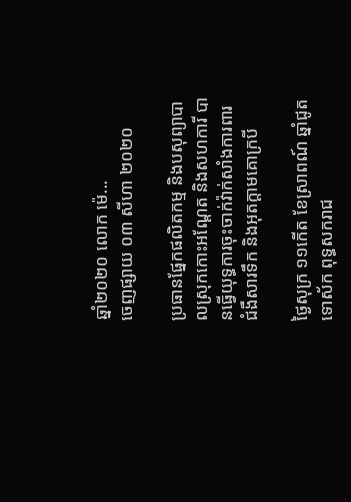ឆ្នាំ២០២០ លោក ម៉េ...
ចេញផ្សាយ ០៣ សីហា ២០២០

ប្រធានផ្នែកផលិតកម្ម និងបសុព្យាបាលស្រុកកោះអណ្តែត និងសហការី បានធ្វើយុទ្ធការចុះចាក់វ៉ាក់សាំងការពារជំងឺសារទឹក និងអុតក្តាមគោក្របី

ថ្ងៃសុក្រ ១១កើត ខែស្រាពណ៍ ឆ្នាំជូត ទោស័ក ពុទ្ធសករាជ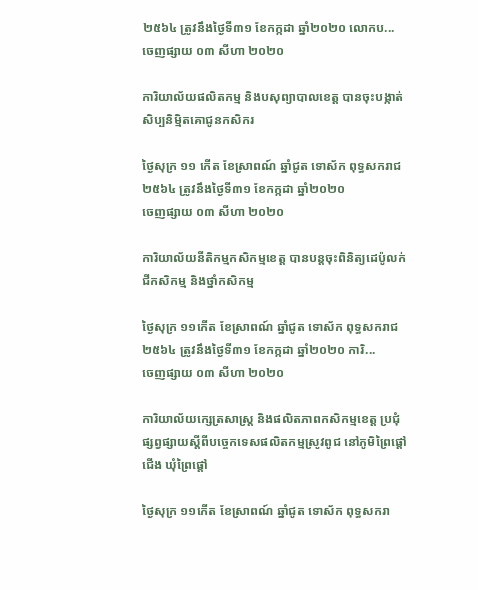២៥៦៤ ត្រូវនឹងថ្ងៃទី៣១ ខែកក្កដា ឆ្នាំ២០២០ លោកប...
ចេញផ្សាយ ០៣ សីហា ២០២០

ការិយាល័យផលិតកម្ម និងបសុព្យាបាលខេត្ត បានចុះបង្កាត់សិប្បនិម្មិតគោជូនកសិករ

ថ្ងៃសុក្រ ១១ កើត ខែស្រាពណ៍ ឆ្នាំជូត ទោស័ក ពុទ្ធសករាជ ២៥៦៤ ត្រូវនឹងថ្ងៃទី៣១ ខែកក្កដា ឆ្នាំ២០២០
ចេញផ្សាយ ០៣ សីហា ២០២០

ការិយាល័យនីតិកម្មកសិកម្មខេត្ត បានបន្តចុះពិនិត្យដេប៉ូលក់ជីកសិកម្ម និងថ្នាំកសិកម្ម

ថ្ងៃសុក្រ ១១កើត ខែស្រាពណ៍ ឆ្នាំជូត ទោស័ក ពុទ្ធសករាជ ២៥៦៤ ត្រូវនឹងថ្ងៃទី៣១ ខែកក្កដា ឆ្នាំ២០២០ ការិ...
ចេញផ្សាយ ០៣ សីហា ២០២០

ការិយាល័យក្សេត្រសាស្រ្ត និងផលិតភាពកសិកម្មខេត្ត ប្រជុំផ្សព្វផ្សាយស្តីពីបច្ចេកទេសផលិតកម្មស្រូវពូជ នៅភូមិព្រៃផ្ដៅជើង ឃុំព្រៃផ្តៅ

ថ្ងៃសុក្រ ១១កើត ខែស្រាពណ៍ ឆ្នាំជូត ទោស័ក ពុទ្ធសករា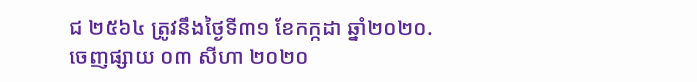ជ ២៥៦៤ ត្រូវនឹងថ្ងៃទី៣១ ខែកក្កដា ឆ្នាំ២០២០.
ចេញផ្សាយ ០៣ សីហា ២០២០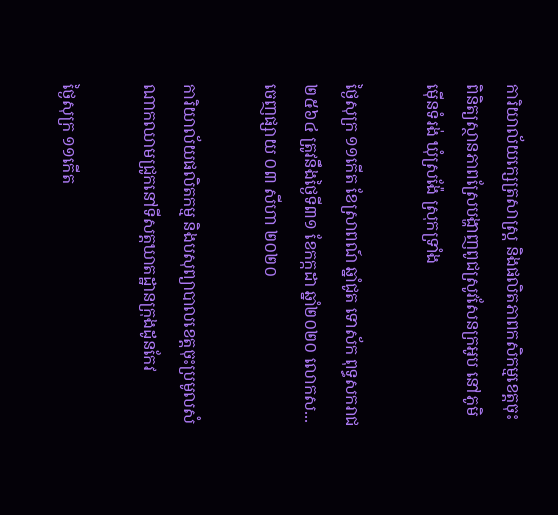ការិយាល័យក្សេត្រសាស្រ្ត និងផលិតភាពកសិកម្មខេត្តចុះពិនិត្យស្ថានភាពស្រែបង្ហាញពូជស្រូវសែនក្រអូប នៅភូមិម៉ើនទំរង់ ឃុំស្រង៉ែ ស្រុកទ្រាំង

ថ្ងៃសុក្រ ១១កើត ខែស្រាពណ៍ ឆ្នាំជូត ទោស័ក ពុទ្ធសករាជ ២៥៦៤ ត្រូវនឹងថ្ងៃទី៣១ ខែកក្កដា ឆ្នាំ២០២០ លោកស...
ចេញផ្សាយ ០៣ សីហា ២០២០

ការិយាល័យផលិតកម្ម និងបសុព្យាបាលខេត្តចុះប្រមូលសំណាកឈាមជ្រូកនៅទីសត្តឃាតដ្ឋានក្រុងដូនកែវ

ថ្ងៃសុក្រ ១១កើត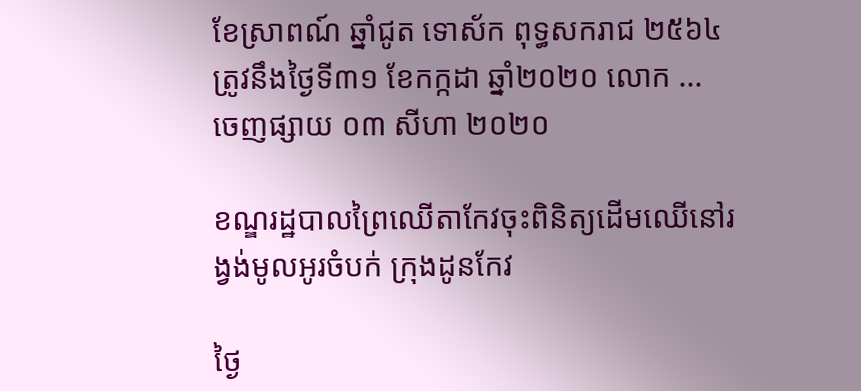ខែស្រាពណ៍ ឆ្នាំជូត ទោស័ក ពុទ្ធសករាជ ២៥៦៤ ត្រូវនឹងថ្ងៃទី៣១ ខែកក្កដា ឆ្នាំ២០២០ លោក ...
ចេញផ្សាយ ០៣ សីហា ២០២០

ខណ្ឌរដ្ឋបាលព្រៃឈើតាកែវចុះពិនិត្យដើមឈើនៅរង្វង់មូលអូរចំបក់ ក្រុងដូនកែវ

ថ្ងៃ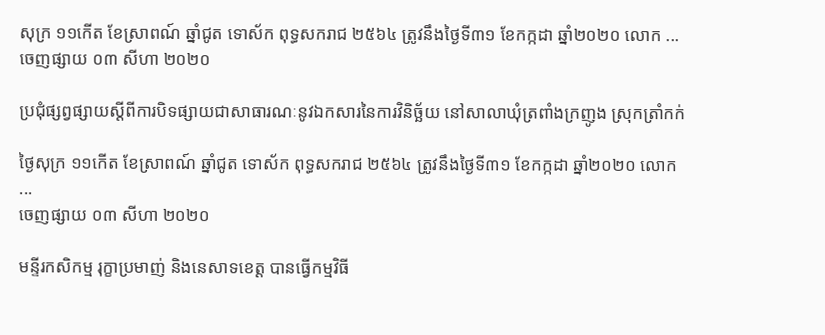សុក្រ ១១កើត ខែស្រាពណ៍ ឆ្នាំជូត ទោស័ក ពុទ្ធសករាជ ២៥៦៤ ត្រូវនឹងថ្ងៃទី៣១ ខែកក្កដា ឆ្នាំ២០២០ លោក ...
ចេញផ្សាយ ០៣ សីហា ២០២០

ប្រជុំផ្សព្វផ្សាយស្ដីពីការបិទផ្សាយជាសាធារណៈនូវឯកសារនៃការវិនិច្ឆ័យ នៅសាលាឃុំត្រពាំងក្រញូង ស្រុកត្រាំកក់

ថ្ងៃសុក្រ ១១កើត ខែស្រាពណ៍ ឆ្នាំជូត ទោស័ក ពុទ្ធសករាជ ២៥៦៤ ត្រូវនឹងថ្ងៃទី៣១ ខែកក្កដា ឆ្នាំ២០២០ លោក ...
ចេញផ្សាយ ០៣ សីហា ២០២០

មន្ទីរកសិកម្ម រុក្ខាប្រមាញ់ និងនេសាទខេត្ត បានធ្វើកម្មវិធី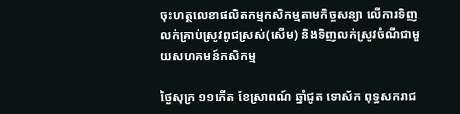ចុះហត្ថលេខាផលិតកម្មកសិកម្មតាមកិច្ចសន្យា លើការទិញលក់គ្រាប់ស្រូវពូជស្រស់(សើម) និងទិញលក់ស្រូវចំណីជាមួយសហគមន៍កសិកម្ម

ថ្ងៃសុក្រ ១១កើត ខែស្រាពណ៍ ឆ្នាំជូត ទោស័ក ពុទ្ធសករាជ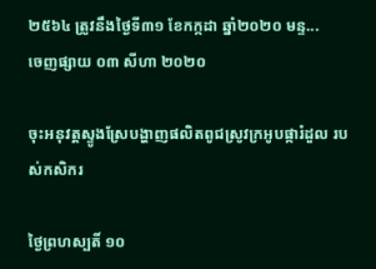២៥៦៤ ត្រូវនឹងថ្ងៃទី៣១ ខែកក្កដា ឆ្នាំ២០២០ មន្ទ...
ចេញផ្សាយ ០៣ សីហា ២០២០

ចុះអនុវត្តស្ទូងស្រែបង្ហាញផលិតពូជស្រូវក្រអូបផ្ការំដួល របស់កសិករ

ថ្ងៃព្រហស្បតិ៍ ១០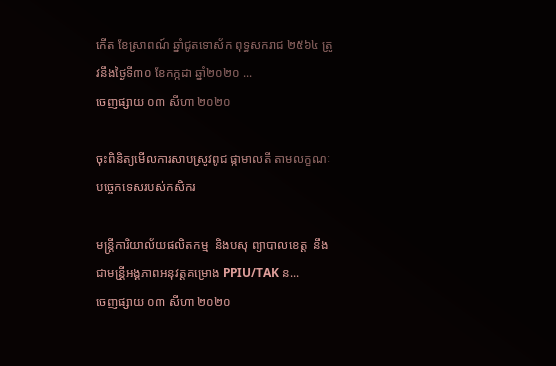កើត ខែស្រាពណ៍ ឆ្នាំជូតទោស័ក ពុទ្ធសករាជ ២៥៦៤ ត្រូវនឹងថ្ងៃទី៣០ ខែកក្កដា ឆ្នាំ២០២០ ...
ចេញផ្សាយ ០៣ សីហា ២០២០

ចុះពិនិត្យមើលការសាបស្រូវពូជ ផ្កាមាលតី តាមលក្ខណៈបច្ចេកទេសរបស់កសិករ

មន្រ្តីការិយាល័យផលិតកម្ម  និងបសុ ព្យាបាលខេត្ត  នឹងជាមន្រី្តអង្គភាពអនុវត្តគម្រោង PPIU/TAK ន...
ចេញផ្សាយ ០៣ សីហា ២០២០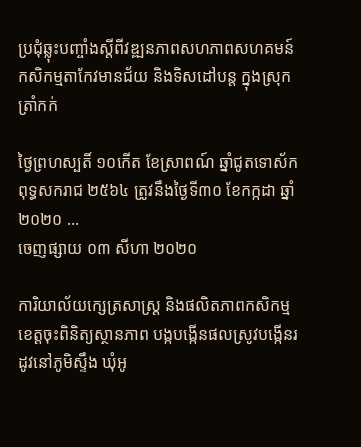ប្រជុំឆ្លុះបញ្ចាំងស្តីពីវឌ្ឍនភាពសហភាពសហគមន៍កសិកម្មតាកែវមានជ័យ និងទិសដៅបន្ត ក្នុងស្រុកត្រាំកក់

ថ្ងៃព្រហស្បតិ៍ ១០កើត ខែស្រាពណ៍ ឆ្នាំជូតទោស័ក ពុទ្ធសករាជ ២៥៦៤ ត្រូវនឹងថ្ងៃទី៣០ ខែកក្កដា ឆ្នាំ២០២០ ...
ចេញផ្សាយ ០៣ សីហា ២០២០

ការិយាល័យក្សេត្រសាស្រ្ត និងផលិតភាពកសិកម្មខេត្តចុះពិនិត្យស្ថានភាព បង្កបង្កើនផលស្រូវបង្កើនរដូវនៅភូមិស្ទឹង ឃុំអូ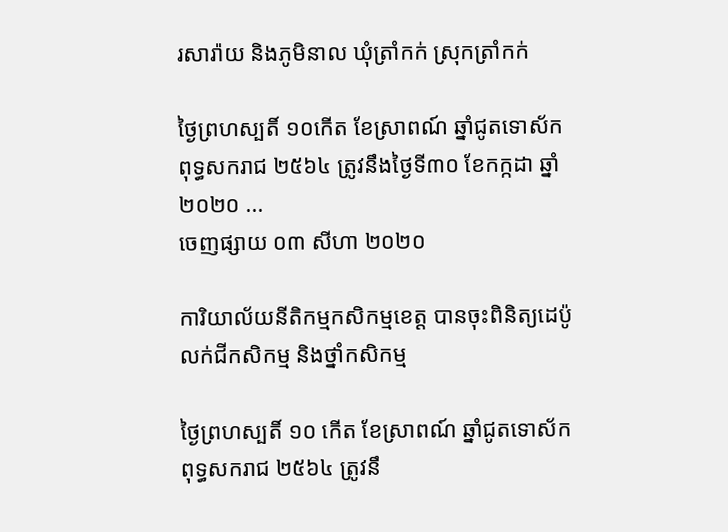រសារ៉ាយ និងភូមិនាល ឃុំត្រាំកក់ ស្រុកត្រាំកក់

ថ្ងៃព្រហស្បតិ៍ ១០កើត ខែស្រាពណ៍ ឆ្នាំជូតទោស័ក ពុទ្ធសករាជ ២៥៦៤ ត្រូវនឹងថ្ងៃទី៣០ ខែកក្កដា ឆ្នាំ២០២០ ...
ចេញផ្សាយ ០៣ សីហា ២០២០

ការិយាល័យនីតិកម្មកសិកម្មខេត្ត បានចុះពិនិត្យដេប៉ូលក់ជីកសិកម្ម និងថ្នាំកសិកម្ម

ថ្ងៃព្រហស្បតិ៍ ១០ កើត ខែស្រាពណ៍ ឆ្នាំជូតទោស័ក ពុទ្ធសករាជ ២៥៦៤ ត្រូវនឹ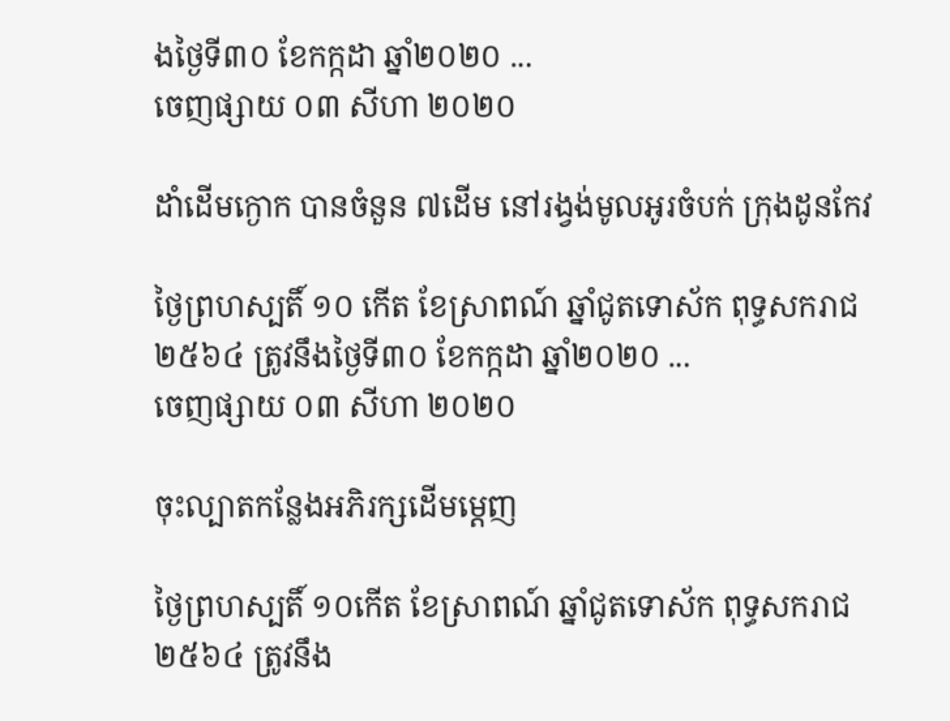ងថ្ងៃទី៣០ ខែកក្កដា ឆ្នាំ២០២០ ...
ចេញផ្សាយ ០៣ សីហា ២០២០

ដាំដើមក្ងោក បានចំនួន ៧ដើម នៅរង្វង់មូលអូរចំបក់ ក្រុងដូនកែវ

ថ្ងៃព្រហស្បតិ៍ ១០ កើត ខែស្រាពណ៍ ឆ្នាំជូតទោស័ក ពុទ្ធសករាជ ២៥៦៤ ត្រូវនឹងថ្ងៃទី៣០ ខែកក្កដា ឆ្នាំ២០២០ ...
ចេញផ្សាយ ០៣ សីហា ២០២០

ចុះល្បាតកន្លែងអភិរក្សដើមម្តេញ

ថ្ងៃព្រហស្បតិ៍ ១០កើត ខែស្រាពណ៍ ឆ្នាំជូតទោស័ក ពុទ្ធសករាជ ២៥៦៤ ត្រូវនឹង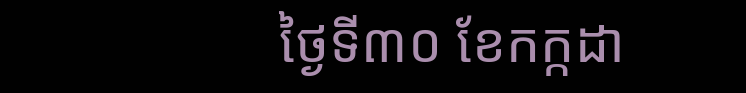ថ្ងៃទី៣០ ខែកក្កដា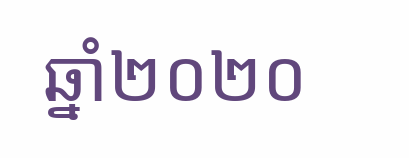ឆ្នាំ២០២០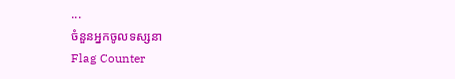...
ចំនួនអ្នកចូលទស្សនា
Flag Counter